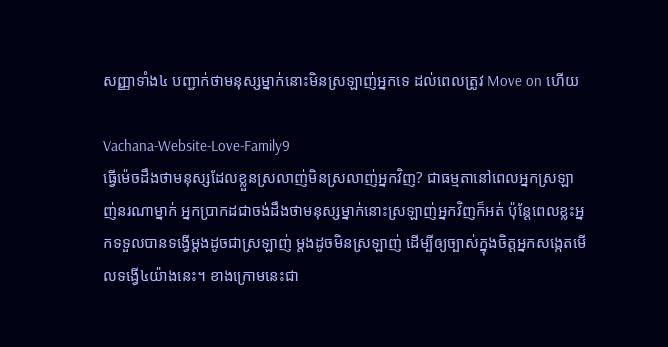សញ្ញាទាំង៤ បញ្ជាក់ថាមនុស្សម្នាក់នោះមិនស្រឡាញ់អ្នកទេ ដល់ពេលត្រូវ Move on ហើយ

Vachana-Website-Love-Family9
ធ្វើម៉េចដឹងថាមនុស្សដែលខ្លួនស្រលាញ់មិនស្រលាញ់អ្នកវិញ? ជាធម្មតានៅពេលអ្នកស្រឡាញ់នរណាម្នាក់ អ្នកប្រាកដជាចង់ដឹងថាមនុស្សម្នាក់នោះស្រឡាញ់អ្នកវិញក៏អត់ ប៉ុន្តែពេលខ្លះអ្នកទទួលបានទង្វើម្តងដូចជាស្រឡាញ់ ម្តងដូចមិនស្រឡាញ់ ដើម្បីឲ្យច្បាស់ក្នុងចិត្តអ្នកសង្កេតមើលទង្វើ៤យ៉ាងនេះ។ ខាងក្រោមនេះជា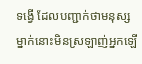ទង្វើ ដែលបញ្ជាក់ថាមនុស្សម្នាក់នោះមិនស្រឡាញ់អ្នកឡើ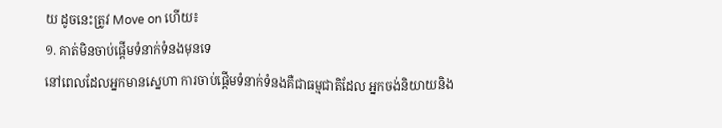យ ដូចនេះត្រូវ Move on ហើយ៖
១. គាត់មិនចាប់ផ្តើមទំនាក់ទំនងមុនទេ
នៅពេលដែលអ្នកមានស្នេហា ការចាប់ផ្តើមទំនាក់ទំនងគឺជាធម្មជាតិដែល អ្នកចង់និយាយនិង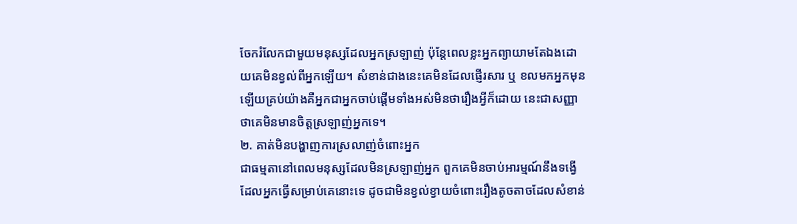ចែករំលែកជាមួយមនុស្សដែលអ្នកស្រឡាញ់ ប៉ុន្តែពេលខ្លះអ្នកព្យាយាមតែឯងដោយគេមិនខ្វល់ពីអ្នកឡើយ។ សំខាន់ជាងនេះគេមិនដែលផ្ញើរសារ ឬ ខលមកអ្នកមុនឡើយគ្រប់យ៉ាងគឺអ្នកជាអ្នកចាប់ផ្តើមទាំងអស់មិនថារឿងអ្វីក៏ដោយ នេះជាសញ្ញាថាគេមិនមានចិត្តស្រឡាញ់អ្នកទេ។
២. គាត់មិនបង្ហាញការស្រលាញ់ចំពោះអ្នក
ជាធម្មតានៅពេលមនុស្សដែលមិនស្រឡាញ់អ្នក ពួកគេមិនចាប់អារម្មណ៍នឹងទង្វើដែលអ្នកធ្វើសម្រាប់គេនោះទេ ដូចជាមិនខ្វល់ខ្វាយចំពោះរឿងតូចតាចដែលសំខាន់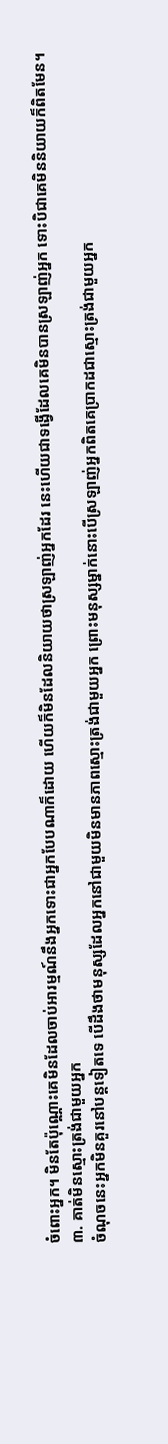ចំពោះអ្នក។ មិនតែប៉ុណ្ណោះគេមិនដែលចាប់អារម្មណ៍នឹងអ្នកទោះជាអ្នកបែបណាក៏ដោយ ហើយក៏មិនដែលនិយាយថាស្រឡាញ់អ្នកដែរ នេះហើយជាទង្វើដែលគេមិនបានស្រឡាញ់អ្នក ទោះបិជាគេមិននិយាយក៏ពិតមែន។
៣. គាត់មិនស្មោះត្រង់ជាមួយអ្នក
ចំណុចនេះអ្នកមិនគួរនៅបន្តទៀតទេ បើដឹងថាមនុស្សដែលអ្នកនៅជាមួយមិនមានភាពស្មោះត្រង់ជាមួយអ្នក ព្រោះមនុស្សម្នាក់នោះបើស្រឡាញ់អ្នកពិតគេប្រាកដជាស្មោះត្រង់ជាមួយអ្នក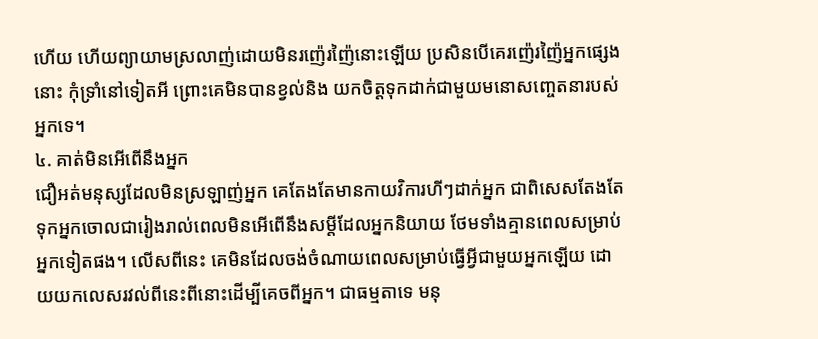ហើយ ហើយព្យាយាមស្រលាញ់ដោយមិនរញ៉េរញ៉ៃនោះឡើយ ប្រសិនបើគេរញ៉េរញ៉ៃអ្នកផ្សេងនោះ កុំទ្រាំនៅទៀតអី ព្រោះគេមិនបានខ្វល់និង យកចិត្តទុកដាក់ជាមួយមនោសញ្ចេតនារបស់អ្នកទេ។
៤. គាត់មិនអើពើនឹងអ្នក
ជឿអត់មនុស្សដែលមិនស្រឡាញ់អ្នក គេតែងតែមានកាយវិការហីៗដាក់អ្នក ជាពិសេសតែងតែទុកអ្នកចោលជារៀងរាល់ពេលមិនអើពើនឹងសម្តីដែលអ្នកនិយាយ ថែមទាំងគ្មានពេលសម្រាប់អ្នកទៀតផង។ លើសពីនេះ គេមិនដែលចង់ចំណាយពេលសម្រាប់ធ្វើអ្វីជាមួយអ្នកឡើយ ដោយយកលេសរវល់ពីនេះពីនោះដើម្បីគេចពីអ្នក។ ជាធម្មតាទេ មនុ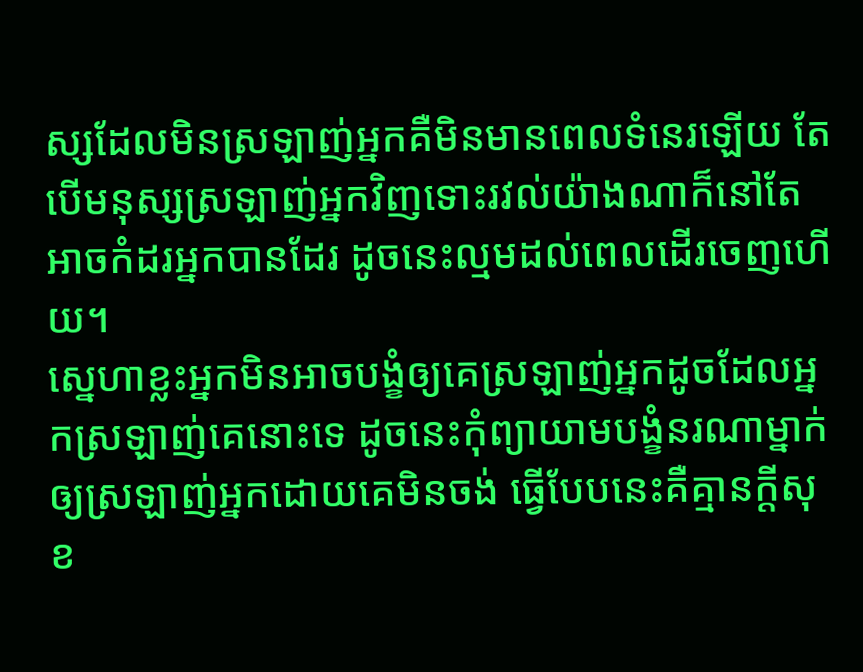ស្សដែលមិនស្រឡាញ់អ្នកគឺមិនមានពេលទំនេរឡើយ តែបើមនុស្សស្រឡាញ់អ្នកវិញទោះរវល់យ៉ាងណាក៏នៅតែអាចកំដរអ្នកបានដែរ ដូចនេះល្មមដល់ពេលដើរចេញហើយ។
ស្នេហាខ្លះអ្នកមិនអាចបង្ខំឲ្យគេស្រឡាញ់អ្នកដូចដែលអ្នកស្រឡាញ់គេនោះទេ ដូចនេះកុំព្យាយាមបង្ខំនរណាម្នាក់ឲ្យស្រឡាញ់អ្នកដោយគេមិនចង់ ធ្វើបែបនេះគឺគ្មានក្តីសុខ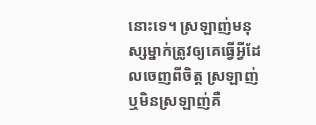នោះទេ។ ស្រឡាញ់មនុស្សម្នាក់ត្រូវឲ្យគេធ្វើអ្វីដែលចេញពីចិត្ត ស្រឡាញ់ឬមិនស្រឡាញ់គឺ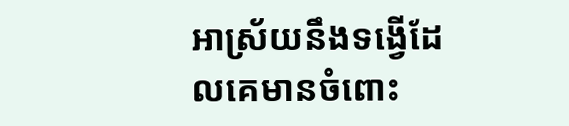អាស្រ័យនឹងទង្វើដែលគេមានចំពោះ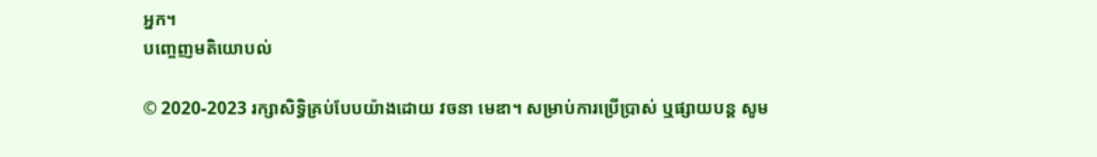អ្នក។
បញ្ចេញមតិយោបល់

© 2020-2023 រក្សាសិទ្ធិគ្រប់បែបយ៉ាងដោយ វចនា មេឌា។ សម្រាប់ការប្រើប្រាស់ ឬផ្សាយបន្ត សូម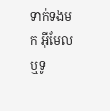ទាក់ទងមក អ៊ីមែល ឬទូ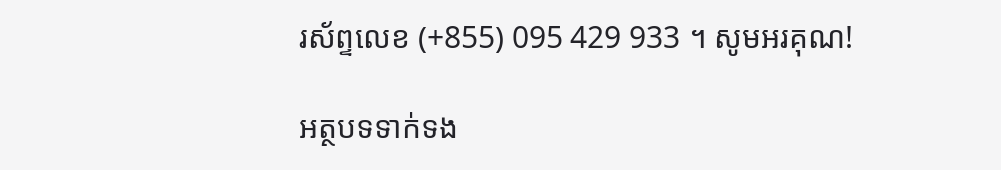រស័ព្ទលេខ (+855) 095 429 933 ។ សូមអរគុណ!

អត្ថបទទាក់ទង